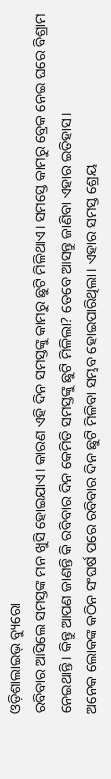ଓଡ଼ିଶାଲାଇଭ୍ ବ୍ୟୁରୋ
ରବିବାର ଆସିଲେ ସମସ୍ତଙ୍କ ମନ ଖୁସି ହୋଇଯାଏ। କାରଣ ଏହି ଦିନ ସମସ୍ତଙ୍କୁ କାମରୁ ଛୁଟି ମିଳିଥାଏ। ସମସ୍ତେ କାମରୁ ବ୍ରେକ ନେଇ ଘରେ ବିଶ୍ରାମ ନେଇଥାନ୍ତି। କିନ୍ତୁ ଆପଣ ଜାଣନ୍ତି କି ରବିବାର ଦିନ କେମିତି ସମସ୍ତଙ୍କୁ ଛୁଟି ମିଳିଲା? ତେବେ ଆସନ୍ତୁ ଜାଣିବା ଏହାର ଇତିହାସ।
ଅନେକ ଲୋକଙ୍କ କଠିନ ସଂଘର୍ଷ ପରେ ରବିବାର ଦିନ ଛୁଟି ମିଳିବା ସମ୍ଭବ ହୋଇପାରିଥିଲା। ଏହାର ସମସ୍ତ ଶ୍ରେୟ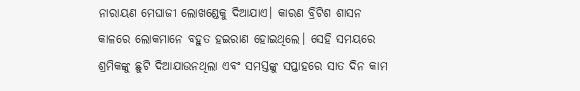ନାରାୟଣ ମେଘାଜୀ ଲୋଖଣ୍ଡେକୁ ଦିଆଯାଏ। କାରଣ ବ୍ରିଟିଶ ଶାସନ କାଳରେ ଲୋକମାନେ ବହୁତ ହଇରାଣ ହୋଇଥିଲେ। ସେହି ସମୟରେ ଶ୍ରମିକଙ୍କୁ ଛୁଟି ଦିଆଯାଉନଥିଲା ଏବଂ ସମସ୍ତଙ୍କୁ ସପ୍ତାହରେ ସାତ ଦିନ କାମ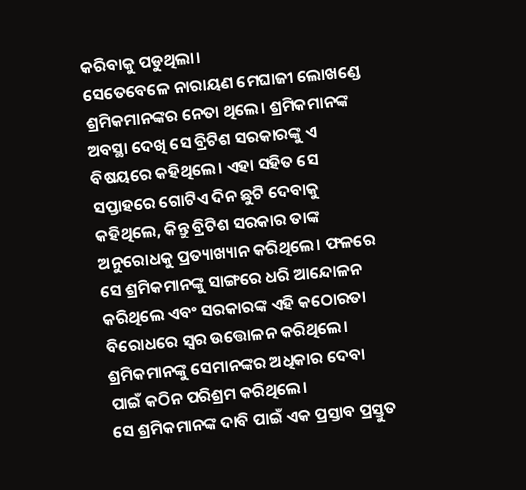କରିବାକୁ ପଡୁଥିଲା।
ସେତେବେଳେ ନାରାୟଣ ମେଘାଜୀ ଲୋଖଣ୍ଡେ ଶ୍ରମିକମାନଙ୍କର ନେତା ଥିଲେ। ଶ୍ରମିକମାନଙ୍କ ଅବସ୍ଥା ଦେଖି ସେ ବ୍ରିଟିଶ ସରକାରଙ୍କୁ ଏ ବିଷୟରେ କହିଥିଲେ। ଏହା ସହିତ ସେ ସପ୍ତାହରେ ଗୋଟିଏ ଦିନ ଛୁଟି ଦେବାକୁ କହିଥିଲେ, କିନ୍ତୁ ବ୍ରିଟିଶ ସରକାର ତାଙ୍କ ଅନୁରୋଧକୁ ପ୍ରତ୍ୟାଖ୍ୟାନ କରିଥିଲେ। ଫଳରେ ସେ ଶ୍ରମିକମାନଙ୍କୁ ସାଙ୍ଗରେ ଧରି ଆନ୍ଦୋଳନ କରିଥିଲେ ଏବଂ ସରକାରଙ୍କ ଏହି କଠୋରତା ବିରୋଧରେ ସ୍ୱର ଉତ୍ତୋଳନ କରିଥିଲେ। ଶ୍ରମିକମାନଙ୍କୁ ସେମାନଙ୍କର ଅଧିକାର ଦେବା ପାଇଁ କଠିନ ପରିଶ୍ରମ କରିଥିଲେ।
ସେ ଶ୍ରମିକମାନଙ୍କ ଦାବି ପାଇଁ ଏକ ପ୍ରସ୍ତାବ ପ୍ରସ୍ତୁତ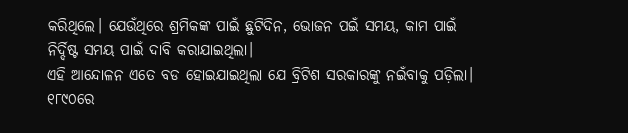କରିଥିଲେ। ଯେଉଁଥିରେ ଶ୍ରମିକଙ୍କ ପାଇଁ ଛୁଟିଦିନ, ଭୋଜନ ପଇଁ ସମୟ, କାମ ପାଇଁ ନିର୍ଦ୍ଦିଷ୍ଟ ସମୟ ପାଇଁ ଦାବି କରାଯାଇଥିଲା।
ଏହି ଆନ୍ଦୋଳନ ଏତେ ବଡ ହୋଇଯାଇଥିଲା ଯେ ବ୍ରିଟିଶ ସରକାରଙ୍କୁ ନଇଁବାକୁ ପଡ଼ିଲା। ୧୮୯୦ରେ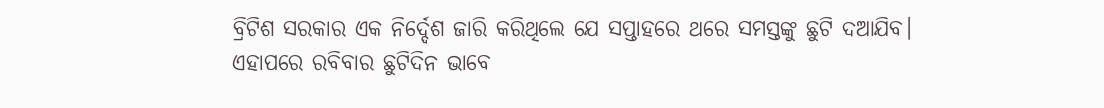ବ୍ରିଟିଶ ସରକାର ଏକ ନିର୍ଦ୍ଦେଶ ଜାରି କରିଥିଲେ ଯେ ସପ୍ତାହରେ ଥରେ ସମସ୍ତଙ୍କୁ ଛୁଟି ଦଆଯିବ। ଏହାପରେ ରବିବାର ଛୁଟିଦିନ ଭାବେ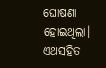ଘୋଷଣା ହୋଇଥିଲା। ଏଥସହିତ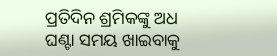ପ୍ରତିଦିନ ଶ୍ରମିକଙ୍କୁ ଅଧ ଘଣ୍ଟା ସମୟ ଖାଇବାକୁ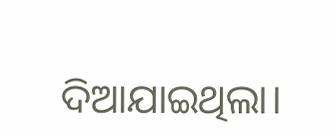ଦିଆଯାଇଥିଲା।